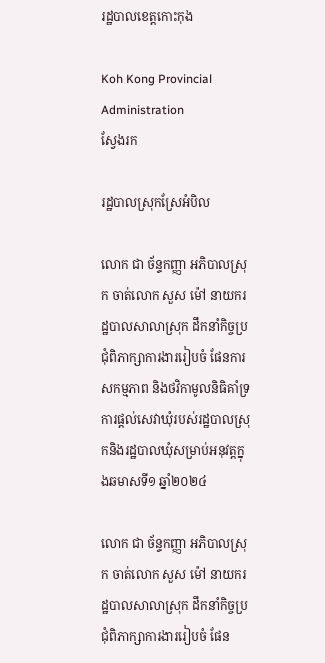រដ្ឋបាលខេត្តកោះកុង

Koh Kong Provincial Administration
ស្វែងរក

រដ្ឋបាលស្រុកស្រែអំបិល

លោក ជា ច័ន្ទកញ្ញា អភិបាលស្រុក ចាត់លោក សួស ម៉ៅ នាយករដ្ឋបាលសាលាស្រុក ដឹកនាំកិច្ចប្រជុំពិភាក្សាការងាររៀបចំ ផែនការសកម្មភាព និងថវិកាមូលនិធិគាំទ្រការផ្តល់សេវាឃុំរបស់រដ្ឋបាលស្រុកនិងរដ្ឋបាលឃុំសម្រាប់អនុវត្តក្នុងឆមាសទី១ ឆ្នាំ២០២៤

លោក ជា ច័ន្ទកញ្ញា អភិបាលស្រុក ចាត់លោក សួស ម៉ៅ នាយករដ្ឋបាលសាលាស្រុក ដឹកនាំកិច្ចប្រជុំពិភាក្សាការងាររៀបចំ ផែន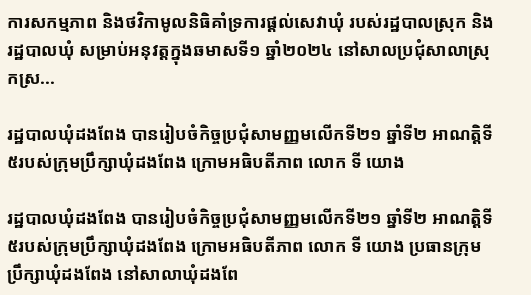ការសកម្មភាព និងថវិកាមូលនិធិគាំទ្រការផ្តល់សេវាឃុំ របស់រដ្ឋបាលស្រុក និងរដ្ឋបាលឃុំ សម្រាប់អនុវត្តក្នុងឆមាសទី១ ឆ្នាំ២០២៤ នៅសាលប្រជុំសាលាស្រុកស្រ...

រដ្ឋបាលឃុំដងពែង បានរៀបចំកិច្ចប្រជុំសាមញ្ញមលើកទី២១ ឆ្នាំទី២ អាណត្តិទី៥របស់ក្រុមប្រឹក្សាឃុំដងពែង ក្រោមអធិបតីភាព លោក ទី យោង

រដ្ឋបាលឃុំដងពែង បានរៀបចំកិច្ចប្រជុំសាមញ្ញមលើកទី២១ ឆ្នាំទី២ អាណត្តិទី៥របស់ក្រុមប្រឹក្សាឃុំដងពែង ក្រោមអធិបតីភាព លោក ទី យោង ប្រធានក្រុមប្រឹក្សាឃុំដងពែង នៅសាលាឃុំដងពែ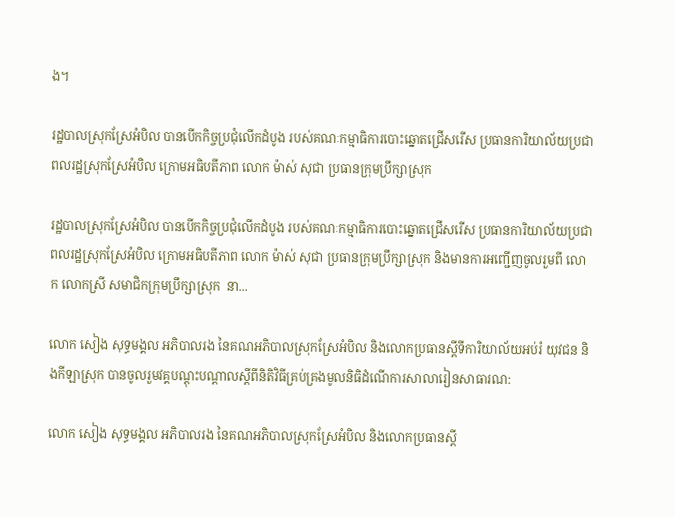ង។

រដ្ឋបាលស្រុកស្រែអំបិល បានបើកកិច្ចប្រជុំលើកដំបូង របស់គណៈកម្មាធិការបោះឆ្នោតជ្រើសរើស ប្រធានការិយាល័យប្រជាពលរដ្ឋស្រុកស្រែអំបិល ក្រោមអធិបតីភាព លោក ម៉ាស់ សុជា ប្រធានក្រុមប្រឹក្សាស្រុក

រដ្ឋបាលស្រុកស្រែអំបិល បានបើកកិច្ចប្រជុំលើកដំបូង របស់គណៈកម្មាធិការបោះឆ្នោតជ្រើសរើស ប្រធានការិយាល័យប្រជាពលរដ្ឋស្រុកស្រែអំបិល ក្រោមអធិបតីភាព លោក ម៉ាស់ សុជា ប្រធានក្រុមប្រឹក្សាស្រុក និងមានការអញ្ជើញចូលរួមពី លោក លោកស្រី សមាជិកក្រុមប្រឹក្សាស្រុក  នា...

លោក សៀង សុទ្ធមង្គល អភិបាលរង នៃគណអភិបាលស្រុកស្រែអំបិល និងលោកប្រធានស្តីទីការិយាល័យអប់រំ យុវជន និងកីឡាស្រុក បានចូលរួមវគ្គបណ្តុះបណ្តាលស្តីពីនិតិវិធីគ្រប់គ្រងមូលនិធិដំណើការសាលារៀនសាធារណ:

លោក សៀង សុទ្ធមង្គល អភិបាលរង នៃគណអភិបាលស្រុកស្រែអំបិល និងលោកប្រធានស្តី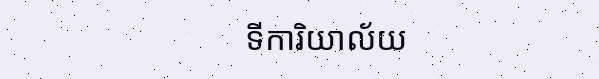ទីការិយាល័យ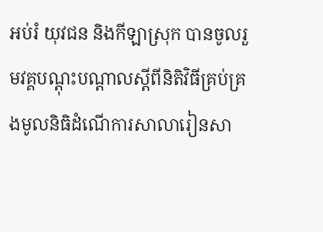អប់រំ យុវជន និងកីឡាស្រុក បានចូលរួមវគ្គបណ្តុះបណ្តាលស្តីពីនិតិវិធីគ្រប់គ្រងមូលនិធិដំណើការសាលារៀនសា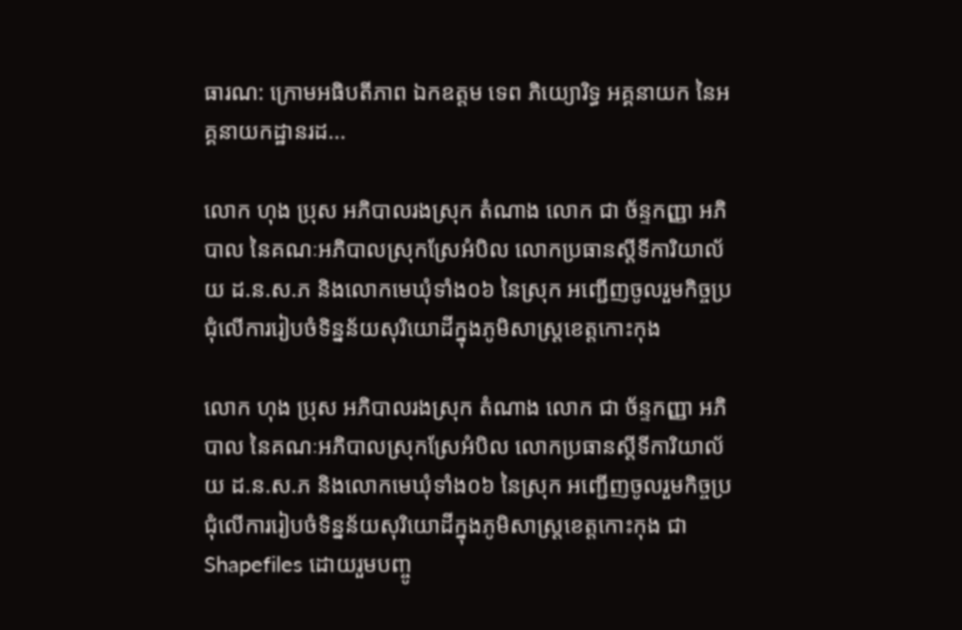ធារណ: ក្រោមអធិបតីភាព ឯកឧត្តម ទេព ភិយ្យោរិទ្ធ អគ្គនាយក នៃអគ្គនាយកដ្ឋានរដ...

លោក ហុង ប្រុស អភិបាលរងស្រុក តំណាង លោក ជា ច័ន្ទកញ្ញា អភិបាល នៃគណៈអភិបាលស្រុកស្រែអំបិល លោកប្រធានស្តីទីការិយាល័យ ដ.ន.ស.ភ និងលោកមេឃុំទាំង០៦ នៃស្រុក អញ្ជើញចូលរួមកិច្ចប្រជុំលើការរៀបចំទិន្នន័យសុរិយោដីក្នុងភូមិសាស្ត្រខេត្តកោះកុង

លោក ហុង ប្រុស អភិបាលរងស្រុក តំណាង លោក ជា ច័ន្ទកញ្ញា អភិបាល នៃគណៈអភិបាលស្រុកស្រែអំបិល លោកប្រធានស្តីទីការិយាល័យ ដ.ន.ស.ភ និងលោកមេឃុំទាំង០៦ នៃស្រុក អញ្ជើញចូលរួមកិច្ចប្រជុំលើការរៀបចំទិន្នន័យសុរិយោដីក្នុងភូមិសាស្ត្រខេត្តកោះកុង ជា Shapefiles ដោយរួមបញ្ចូ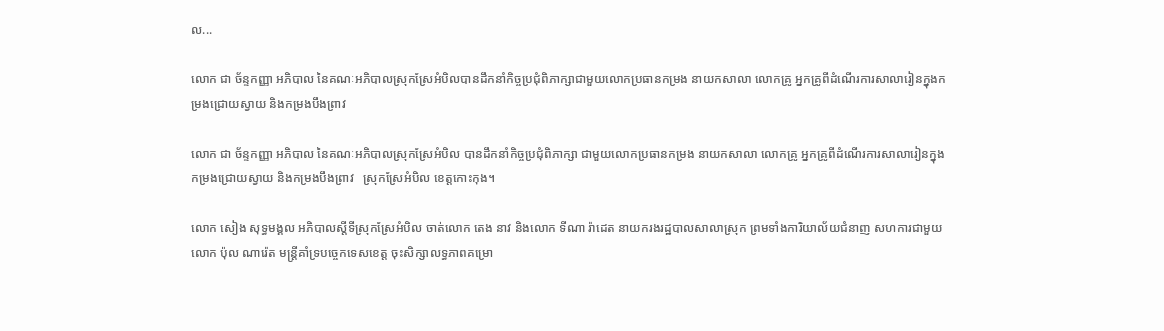ល...

លោក ជា ច័ន្ទកញ្ញា អភិបាល នៃគណៈអភិបាលស្រុកស្រែអំបិលបានដឹកនាំកិច្ចប្រជុំពិភាក្សាជាមួយលោកប្រធានកម្រង នាយកសាលា លោកគ្រូ អ្នកគ្រូពីដំណើរការសាលារៀនក្នុងកម្រងជ្រោយស្វាយ និងកម្រងបឹងព្រាវ

លោក ជា ច័ន្ទកញ្ញា អភិបាល នៃគណៈអភិបាលស្រុកស្រែអំបិល បានដឹកនាំកិច្ចប្រជុំពិភាក្សា ជាមួយលោកប្រធានកម្រង នាយកសាលា លោកគ្រូ អ្នកគ្រូពីដំណើរការសាលារៀនក្នុងកម្រងជ្រោយស្វាយ និងកម្រងបឹងព្រាវ   ស្រុកស្រែអំបិល ខេត្តកោះកុង។

លោក សៀង សុទ្ធមង្គល អភិបាលស្តីទីស្រុកស្រែអំបិល ចាត់លោក តេង នាវ និងលោក ទីណា រ៉ាដេត នាយករងរដ្ឋបាលសាលាស្រុក ព្រមទាំងការិយាល័យជំនាញ សហការជាមួយលោក ប៉ុល ណារ៉េត មន្រ្តីគាំទ្របច្ចេកទេសខេត្ត ចុះសិក្សាលទ្ធភាពគម្រោ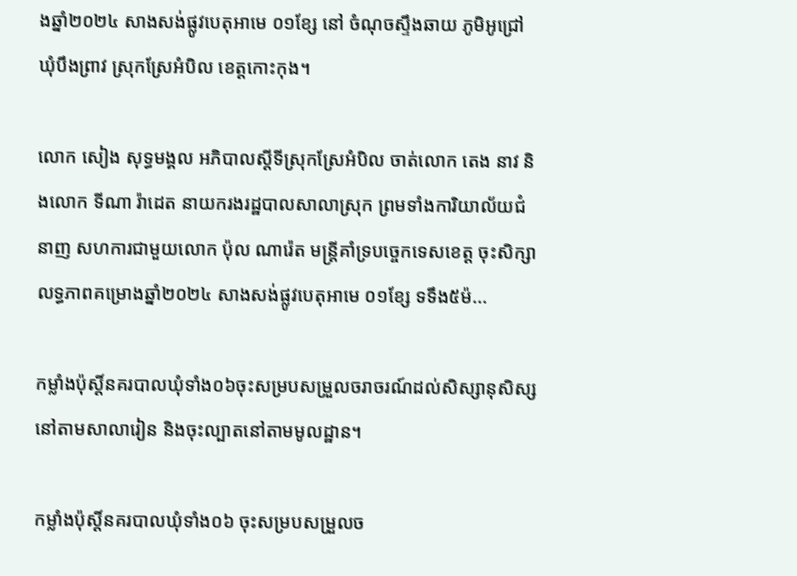ងឆ្នាំ២០២៤ សាងសង់ផ្លូវបេតុអាមេ ០១ខ្សែ នៅ ចំណុចស្ទឹងឆាយ ភូមិអូជ្រៅ ឃុំបឹងព្រាវ ស្រុកស្រែអំបិល ខេត្តកោះកុង។

លោក សៀង សុទ្ធមង្គល អភិបាលស្តីទីស្រុកស្រែអំបិល ចាត់លោក តេង នាវ និងលោក ទីណា រ៉ាដេត នាយករងរដ្ឋបាលសាលាស្រុក ព្រមទាំងការិយាល័យជំនាញ សហការជាមួយលោក ប៉ុល ណារ៉េត មន្រ្តីគាំទ្របច្ចេកទេសខេត្ត ចុះសិក្សាលទ្ធភាពគម្រោងឆ្នាំ២០២៤ សាងសង់ផ្លូវបេតុអាមេ ០១ខ្សែ ទទឹង៥ម៉...

កម្លាំងប៉ុស្តិ៍នគរបាលឃុំទាំង០៦ចុះសម្របសម្រួលចរាចរណ៍ដល់សិស្សានុសិស្សនៅតាមសាលារៀន និងចុះល្បាតនៅតាមមូលដ្ឋាន។

កម្លាំងប៉ុស្តិ៍នគរបាលឃុំទាំង០៦ ចុះសម្របសម្រួលច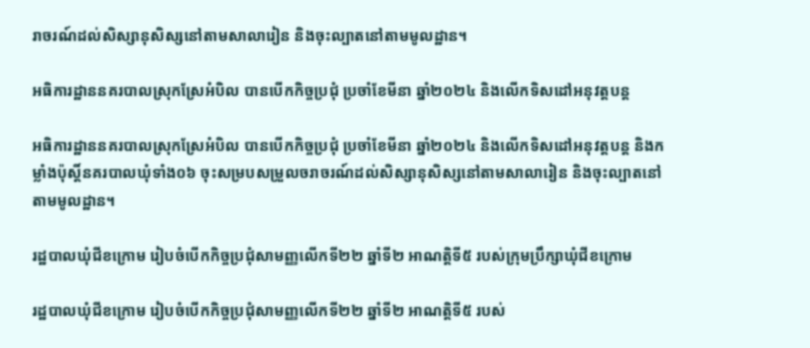រាចរណ៍ដល់សិស្សានុសិស្សនៅតាមសាលារៀន និងចុះល្បាតនៅតាមមូលដ្ឋាន។

អធិការដ្ឋាននគរបាលស្រុកស្រែអំបិល បានបើកកិច្ចប្រជុំ ប្រចាំខែមីនា ឆ្នាំ២០២៤ និងលើកទិសដៅអនុវត្តបន្ត

អធិការដ្ឋាននគរបាលស្រុកស្រែអំបិល បានបើកកិច្ចប្រជុំ ប្រចាំខែមីនា ឆ្នាំ២០២៤ និងលើកទិសដៅអនុវត្តបន្ត និងកម្លាំងប៉ុស្តិ៍នគរបាលឃុំទាំង០៦ ចុះសម្របសម្រួលចរាចរណ៍ដល់សិស្សានុសិស្សនៅតាមសាលារៀន និងចុះល្បាតនៅតាមមូលដ្ឋាន។

រដ្ឋបាលឃុំជីខក្រោម រៀបចំបើកកិច្ចប្រជុំសាមញ្ញលើកទី២២ ឆ្នាំទី២ អាណត្តិទី៥ របស់ក្រុមប្រឹក្សាឃុំជីខក្រោម

រដ្ឋបាលឃុំជីខក្រោម រៀបចំបើកកិច្ចប្រជុំសាមញ្ញលើកទី២២ ឆ្នាំទី២ អាណត្តិទី៥ របស់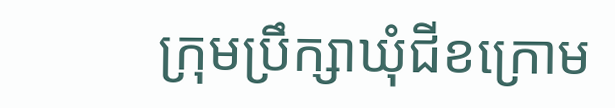ក្រុមប្រឹក្សាឃុំជីខក្រោម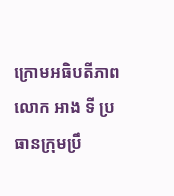ក្រោមអធិបតីភាពលោក អាង ទី ប្រធានក្រុមប្រឹ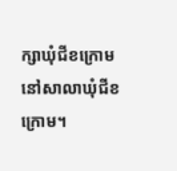ក្សាឃុំជីខក្រោម នៅសាលាឃុំជីខក្រោម។